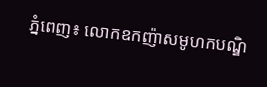ភ្នំពេញ៖ លោកឧកញ៉ាសមូហកបណ្ឌិ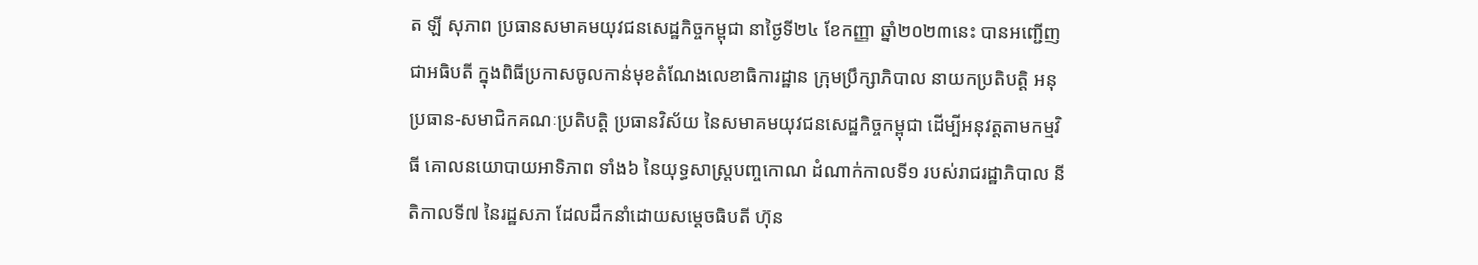ត ឡី សុភាព ប្រធានសមាគមយុវជនសេដ្ឋកិច្ចកម្ពុជា នាថ្ងៃទី២៤ ខែកញ្ញា ឆ្នាំ២០២៣នេះ បានអញ្ជើញជាអធិបតី ក្នុងពិធីប្រកាសចូលកាន់មុខតំណែងលេខាធិការដ្ឋាន ក្រុមប្រឹក្សាភិបាល នាយកប្រតិបត្តិ អនុប្រធាន-សមាជិកគណៈប្រតិបត្តិ ប្រធានវិស័យ នៃសមាគមយុវជនសេដ្ឋកិច្ចកម្ពុជា ដើម្បីអនុវត្តតាមកម្មវិធី គោលនយោបាយអាទិភាព ទាំង៦ នៃយុទ្ធសាស្ត្របញ្ចកោណ ដំណាក់កាលទី១ របស់រាជរដ្ឋាភិបាល នីតិកាលទី៧ នៃរដ្ឋសភា ដែលដឹកនាំដោយសម្តេចធិបតី ហ៊ុន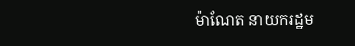ម៉ាណែត នាយករដ្ឋម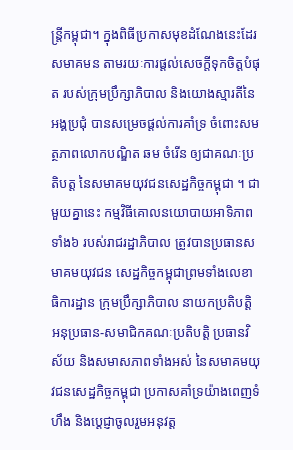ន្ត្រីកម្ពុជា។ ក្នុងពិធីប្រកាសមុខដំណែងនេះដែរ សមាគមន តាមរយៈការផ្តល់សេចក្តីទុកចិត្តបំផុត របស់ក្រុមប្រឹក្សាភិបាល និងយោងស្មារតីនៃអង្គប្រជុំ បានសម្រេចផ្តល់ការគាំទ្រ ចំពោះសមត្ថភាពលោកបណ្ឌិត ឆម ចំរើន ឲ្យជាគណៈប្រតិបត្ត នៃសមាគមយុវជនសេដ្ឋកិច្ចកម្ពុជា ។ ជាមួយគ្នានេះ កម្មវិធីគោលនយោបាយអាទិភាពទាំង៦ របស់រាជរដ្ឋាភិបាល ត្រូវបានប្រធានសមាគមយុវជន សេដ្ឋកិច្ចកម្ពុជាព្រមទាំងលេខាធិការដ្ឋាន ក្រុមប្រឹក្សាភិបាល នាយកប្រតិបត្តិ អនុប្រធាន-សមាជិកគណៈប្រតិបត្តិ ប្រធានវិស័យ និងសមាសភាពទាំងអស់ នៃសមាគមយុវជនសេដ្ឋកិច្ចកម្ពុជា ប្រកាសគាំទ្រយ៉ាងពេញទំហឹង និងប្ដេជ្ញាចូលរួមអនុវត្ត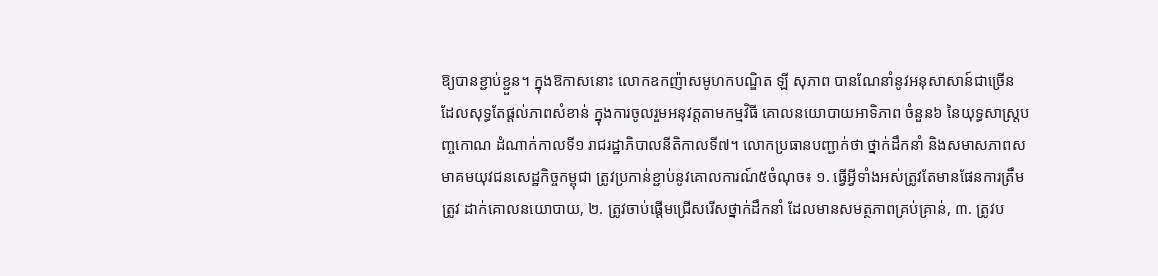ឱ្យបានខ្ជាប់ខ្ជួន។ ក្នុងឱកាសនោះ លោកឧកញ៉ាសមូហកបណ្ឌិត ឡី សុភាព បានណែនាំនូវអនុសាសាន៍ជាច្រើន ដែលសុទ្ធតែផ្ដល់ភាពសំខាន់ ក្នុងការចូលរួមអនុវត្តតាមកម្មវិធី គោលនយោបាយអាទិភាព ចំនួន៦ នៃយុទ្ធសាស្ត្របញ្ចកោណ ដំណាក់កាលទី១ រាជរដ្ឋាភិបាលនីតិកាលទី៧។ លោកប្រធានបញ្ជាក់ថា ថ្នាក់ដឹកនាំ និងសមាសភាពសមាគមយុវជនសេដ្ឋកិច្ចកម្ពុជា ត្រូវប្រកាន់ខ្ជាប់នូវគោលការណ៍៥ចំណុច៖ ១. ធ្វើអ្វីទាំងអស់ត្រូវតែមានផែនការត្រឹមត្រូវ ដាក់គោលនយោបាយ, ២. ត្រូវចាប់ផ្ដើមជ្រើសរើសថ្នាក់ដឹកនាំ ដែលមានសមត្ថភាពគ្រប់គ្រាន់, ៣. ត្រូវប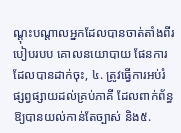ណ្ដុះបណ្ដាលអ្នកដែលបានចាត់តាំងពីរបៀបរបប គោលនយោបាយ ផែនការដែលបានដាក់ចុះ, ៤. ត្រូវធ្វើការអប់រំ ផ្សព្វផ្សាយដល់គ្រប់ភាគី ដែលពាក់ព័ន្ធឱ្យបានយល់កាន់តែច្បាស់ និង៥.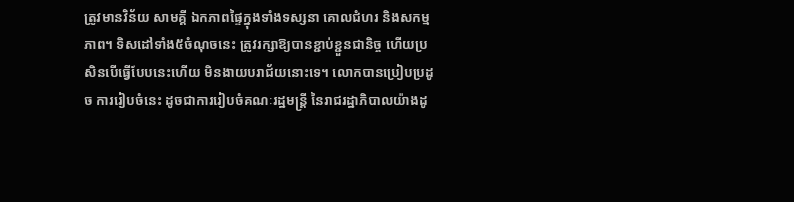ត្រូវមានវិន័យ សាមគ្គី ឯកភាពផ្ទៃក្នុងទាំងទស្សនា គោលជំហរ និងសកម្មភាព។ ទិសដៅទាំង៥ចំណុចនេះ ត្រូវរក្សាឱ្យបានខ្ជាប់ខ្ជួនជានិច្ច ហើយប្រសិនបើធ្វើបែបនេះហើយ មិនងាយបរាជ័យនោះទេ។ លោកបានប្រៀបប្រដូច ការរៀបចំនេះ ដូចជាការរៀបចំគណៈរដ្ឋមន្ត្រី នៃរាជរដ្ឋាភិបាលយ៉ាងដូ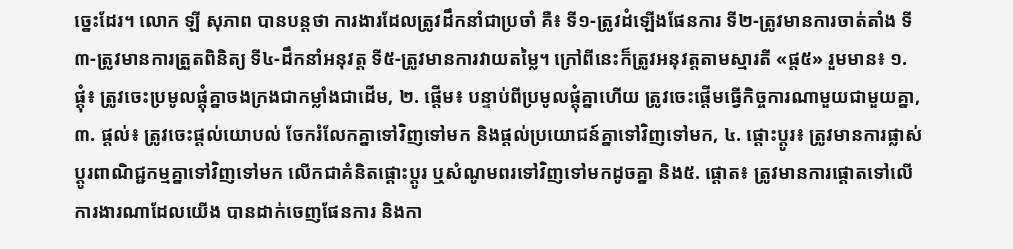ច្នេះដែរ។ លោក ឡី សុភាព បានបន្តថា ការងារដែលត្រូវដឹកនាំជាប្រចាំ គឺ៖ ទី១-ត្រូវដំឡើងផែនការ ទី២-ត្រូវមានការចាត់តាំង ទី៣-ត្រូវមានការត្រួតពិនិត្យ ទី៤-ដឹកនាំអនុវត្ត ទី៥-ត្រូវមានការវាយតម្លៃ។ ក្រៅពីនេះក៏ត្រូវអនុវត្តតាមស្មារតី «ផ្ដ៥» រួមមាន៖ ១. ផ្ដុំ៖ ត្រូវចេះប្រមូលផ្ដុំគ្នាចងក្រងជាកម្លាំងជាដើម, ២. ផ្ដើម៖ បន្ទាប់ពីប្រមូលផ្ដុំគ្នាហើយ ត្រូវចេះផ្ដើមធ្វើកិច្ចការណាមួយជាមួយគ្នា, ៣. ផ្ដល់៖ ត្រូវចេះផ្ដល់យោបល់ ចែករំលែកគ្នាទៅវិញទៅមក និងផ្ដល់ប្រយោជន៍គ្នាទៅវិញទៅមក, ៤. ផ្ដោះប្ដូរ៖ ត្រូវមានការផ្លាស់ប្ដូរពាណិជ្ជកម្មគ្នាទៅវិញទៅមក លើកជាគំនិតផ្ដោះប្ដូរ ឬសំណូមពរទៅវិញទៅមកដូចគ្នា និង៥. ផ្ដោត៖ ត្រូវមានការផ្ដោតទៅលើការងារណាដែលយើង បានដាក់ចេញផែនការ និងកា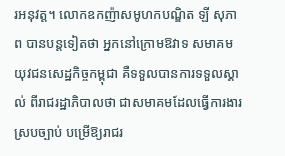រអនុវត្ត។ លោកឧកញ៉ាសមូហកបណ្ឌិត ឡី សុភាព បានបន្តទៀតថា អ្នកនៅក្រោមឱវាទ សមាគមយុវជនសេដ្ឋកិច្ចកម្ពុជា គឺទទួលបានការទទួលស្គាល់ ពីរាជរដ្ឋាភិបាលថា ជាសមាគមដែលធ្វើការងារស្របច្បាប់ បម្រើឱ្យរាជរ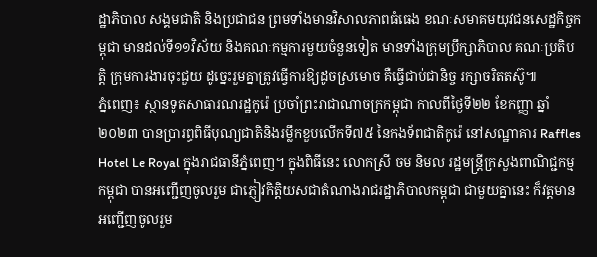ដ្ឋាភិបាល សង្គមជាតិ និងប្រជាជន ព្រមទាំងមានវិសាលភាពធំធេង ខណៈសមាគមយុវជនសេដ្ឋកិច្ចកម្ពុជា មានដល់ទី១១វិស័យ និងគណៈកម្មការមួយចំនួនទៀត មានទាំងក្រុមប្រឹក្សាភិបាល គណៈប្រតិបត្តិ ក្រុមការងារចុះជួយ ដូច្នេះរួមគ្នាត្រូវធ្វើការឱ្យដូចស្រមោច គឺធ្វើជាប់ជានិច្ច រក្សាចរិតតស៊ូ៕
ភ្នំពេញ៖ ស្ថានទូតសាធារណរដ្ឋកូរ៉េ ប្រចាំព្រះរាជាណាចក្រកម្ពុជា កាលពីថ្ងៃទី២២ ខែកញ្ញា ឆ្នាំ២០២៣ បានប្រារព្ធពិធីបុណ្យជាតិនិងរម្លឹកខួបលើកទី៧៥ នៃកងទ័ពជាតិកូរ៉េ នៅសណ្ឋាគារ Raffles Hotel Le Royal ក្នុងរាជធានីភ្នំពេញ។ ក្នុងពិធីនេះ លោកស្រី ចម និមល រដ្ឋមន្ត្រីក្រសួងពាណិជ្ជកម្មកម្ពុជា បានអញ្ជើញចូលរួម ជាភ្ញៀវកិត្តិយសជាតំណាងរាជរដ្ឋាភិបាលកម្ពុជា ជាមួយគ្នានេះ ក៏វត្តមានអញ្ជើញចូលរួម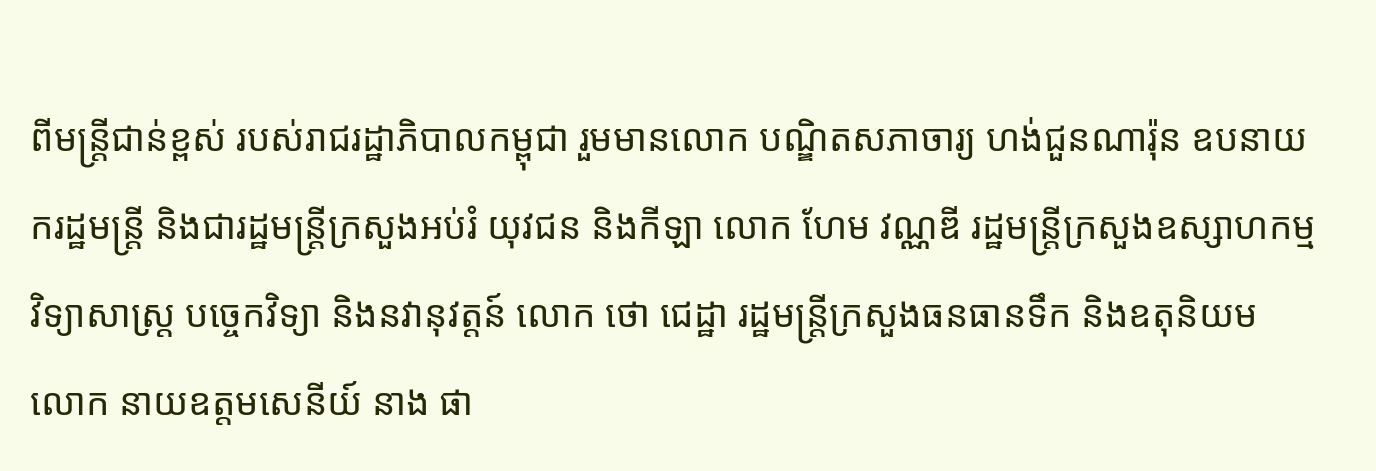ពីមន្ត្រីជាន់ខ្ពស់ របស់រាជរដ្ឋាភិបាលកម្ពុជា រួមមានលោក បណ្ឌិតសភាចារ្យ ហង់ជួនណារ៉ុន ឧបនាយករដ្ឋមន្ត្រី និងជារដ្ឋមន្ត្រីក្រសួងអប់រំ យុវជន និងកីឡា លោក ហែម វណ្ណឌី រដ្ឋមន្ត្រីក្រសួងឧស្សាហកម្ម វិទ្យាសាស្ត្រ បច្ចេកវិទ្យា និងនវានុវត្តន៍ លោក ថោ ជេដ្ឋា រដ្ឋមន្រ្តីក្រសួងធនធានទឹក និងឧតុនិយម លោក នាយឧត្តមសេនីយ៍ នាង ផា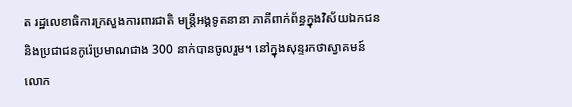ត រដ្ឋលេខាធិការក្រសួងការពារជាតិ មន្ត្រីអង្គទូតនានា ភាគីពាក់ព័ន្ធក្នុងវិស័យឯកជន និងប្រជាជនកូរ៉េប្រមាណជាង 300 នាក់បានចូលរួម។ នៅក្នុងសុន្ទរកថាស្វាគមន៍ លោក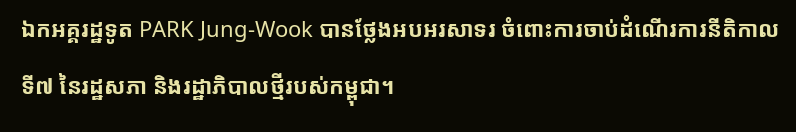ឯកអគ្គរដ្ឋទូត PARK Jung-Wook បានថ្លែងអបអរសាទរ ចំពោះការចាប់ដំណើរការនីតិកាលទី៧ នៃរដ្ឋសភា និងរដ្ឋាភិបាលថ្មីរបស់កម្ពុជា។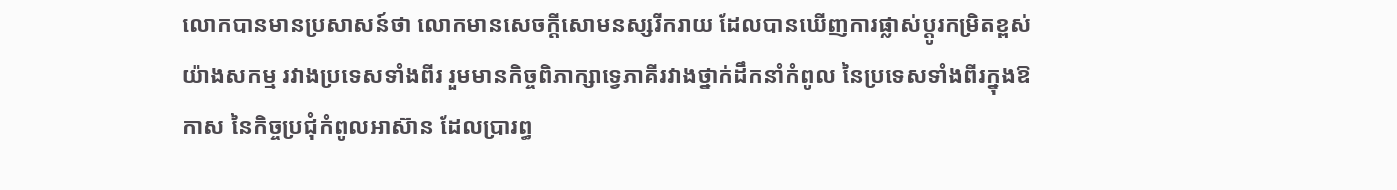លោកបានមានប្រសាសន៍ថា លោកមានសេចក្តីសោមនស្សរីករាយ ដែលបានឃើញការផ្លាស់ប្តូរកម្រិតខ្ពស់យ៉ាងសកម្ម រវាងប្រទេសទាំងពីរ រួមមានកិច្ចពិភាក្សាទ្វេភាគីរវាងថ្នាក់ដឹកនាំកំពូល នៃប្រទេសទាំងពីរក្នុងឱកាស នៃកិច្ចប្រជុំកំពូលអាស៊ាន ដែលប្រារព្ធ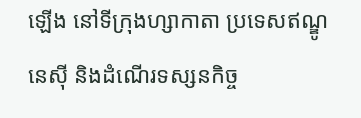ឡើង នៅទីក្រុងហ្សាកាតា ប្រទេសឥណ្ឌូនេស៊ី និងដំណើរទស្សនកិច្ច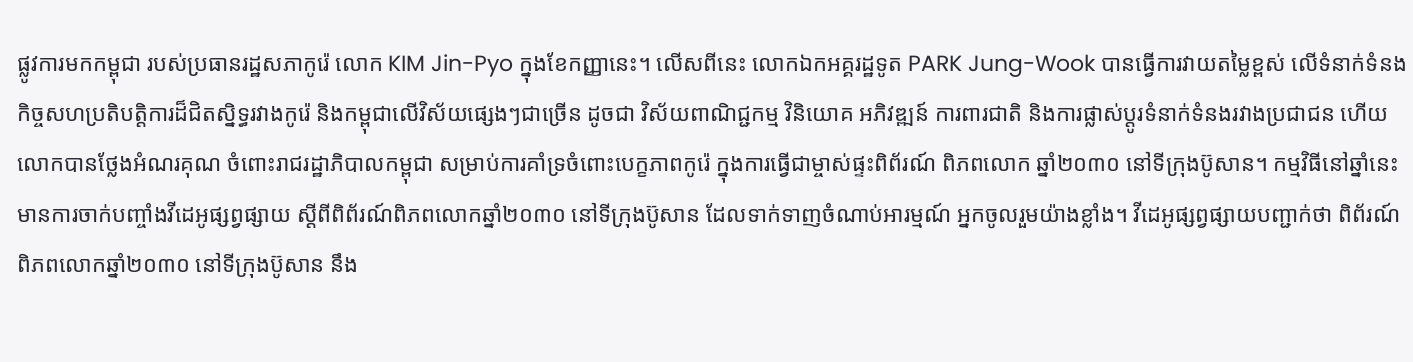ផ្លូវការមកកម្ពុជា របស់ប្រធានរដ្ឋសភាកូរ៉េ លោក KIM Jin-Pyo ក្នុងខែកញ្ញានេះ។ លើសពីនេះ លោកឯកអគ្គរដ្ឋទូត PARK Jung-Wook បានធ្វើការវាយតម្លៃខ្ពស់ លើទំនាក់ទំនងកិច្ចសហប្រតិបត្តិការដ៏ជិតស្និទ្ធរវាងកូរ៉េ និងកម្ពុជាលើវិស័យផ្សេងៗជាច្រើន ដូចជា វិស័យពាណិជ្ជកម្ម វិនិយោគ អភិវឌ្ឍន៍ ការពារជាតិ និងការផ្លាស់ប្តូរទំនាក់ទំនងរវាងប្រជាជន ហើយលោកបានថ្លែងអំណរគុណ ចំពោះរាជរដ្ឋាភិបាលកម្ពុជា សម្រាប់ការគាំទ្រចំពោះបេក្ខភាពកូរ៉េ ក្នុងការធ្វើជាម្ចាស់ផ្ទះពិព័រណ៍ ពិភពលោក ឆ្នាំ២០៣០ នៅទីក្រុងប៊ូសាន។ កម្មវិធីនៅឆ្នាំនេះ មានការចាក់បញ្ចាំងវីដេអូផ្សព្វផ្សាយ ស្ដីពីពិព័រណ៍ពិភពលោកឆ្នាំ២០៣០ នៅទីក្រុងប៊ូសាន ដែលទាក់ទាញចំណាប់អារម្មណ៍ អ្នកចូលរួមយ៉ាងខ្លាំង។ វីដេអូផ្សព្វផ្សាយបញ្ជាក់ថា ពិព័រណ៍ពិភពលោកឆ្នាំ២០៣០ នៅទីក្រុងប៊ូសាន នឹង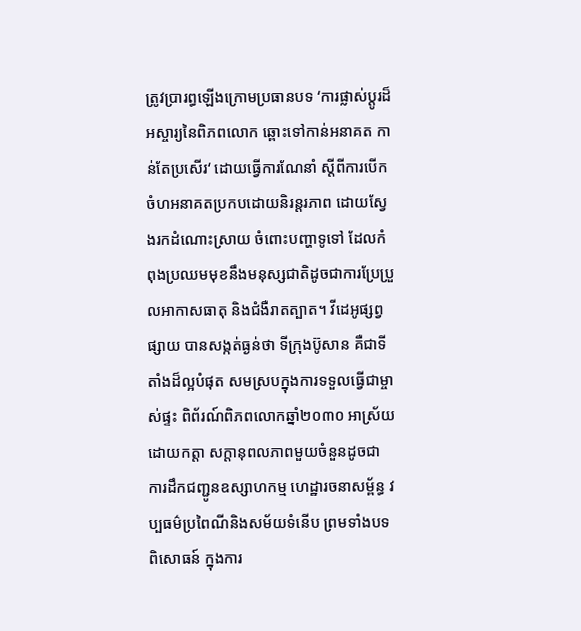ត្រូវប្រារព្ធឡើងក្រោមប្រធានបទ ‘ការផ្លាស់ប្តូរដ៏អស្ចារ្យនៃពិភពលោក ឆ្ពោះទៅកាន់អនាគត កាន់តែប្រសើរ‘ ដោយធ្វើការណែនាំ ស្ដីពីការបើកចំហអនាគតប្រកបដោយនិរន្តរភាព ដោយស្វែងរកដំណោះស្រាយ ចំពោះបញ្ហាទូទៅ ដែលកំពុងប្រឈមមុខនឹងមនុស្សជាតិដូចជាការប្រែប្រួលអាកាសធាតុ និងជំងឺរាតត្បាត។ វីដេអូផ្សព្វផ្សាយ បានសង្កត់ធ្ងន់ថា ទីក្រុងប៊ូសាន គឺជាទីតាំងដ៏ល្អបំផុត សមស្របក្នុងការទទួលធ្វើជាម្ចាស់ផ្ទះ ពិព័រណ៍ពិភពលោកឆ្នាំ២០៣០ អាស្រ័យដោយកត្តា សក្ដានុពលភាពមួយចំនួនដូចជា ការដឹកជញ្ជូនឧស្សាហកម្ម ហេដ្ឋារចនាសម្ព័ន្ធ វប្បធម៌ប្រពៃណីនិងសម័យទំនើប ព្រមទាំងបទពិសោធន៍ ក្នុងការ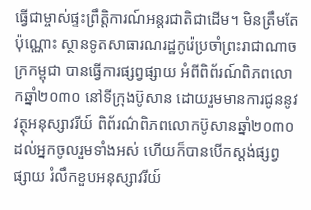ធ្វើជាម្ចាស់ផ្ទះព្រឹត្តិការណ៍អន្តរជាតិជាដើម។ មិនត្រឹមតែប៉ុណ្ណោះ ស្ថានទូតសាធារណរដ្ឋកូរ៉េប្រចាំព្រះរាជាណាចក្រកម្ពុជា បានធ្វើការផ្សព្វផ្សាយ អំពីពិព័រណ៍ពិភពលោកឆ្នាំ២០៣០ នៅទីក្រុងប៊ូសាន ដោយរួមមានការជូននូវវត្ថុអនុស្សាវរីយ៍ ពិព័រណ៌ពិភពលោកប៊ូសានឆ្នាំ២០៣០ ដល់អ្នកចូលរួមទាំងអស់ ហើយក៏បានបើកស្តង់ផ្សព្វផ្សាយ រំលឹកខួបអនុស្សាវរីយ៍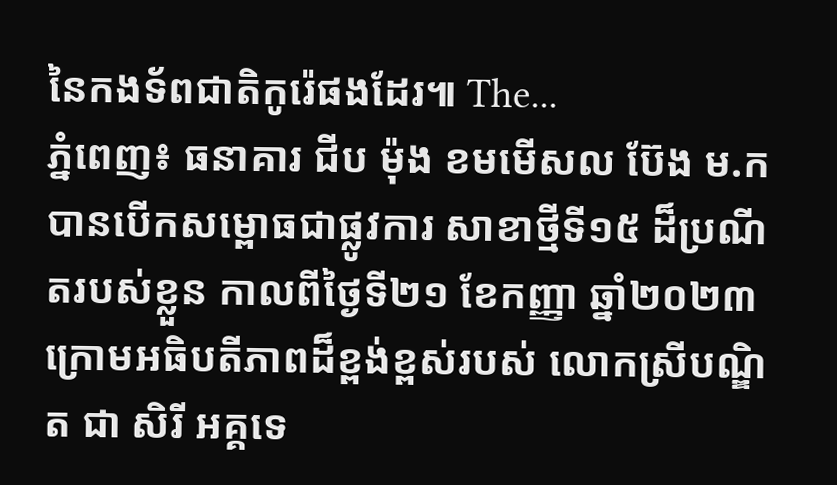នៃកងទ័ពជាតិកូរ៉េផងដែរ៕ The...
ភ្នំពេញ៖ ធនាគារ ជីប ម៉ុង ខមមើសល ប៊ែង ម.ក បានបើកសម្ពោធជាផ្លូវការ សាខាថ្មីទី១៥ ដ៏ប្រណីតរបស់ខ្លួន កាលពីថ្ងៃទី២១ ខែកញ្ញា ឆ្នាំ២០២៣ ក្រោមអធិបតីភាពដ៏ខ្ពង់ខ្ពស់របស់ លោកស្រីបណ្ឌិត ជា សិរី អគ្គទេ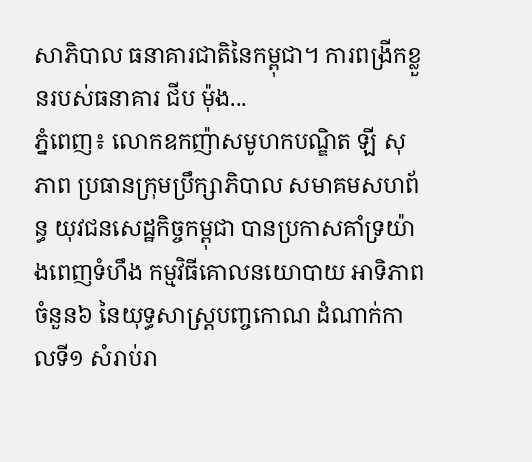សាភិបាល ធនាគារជាតិនៃកម្ពុជា។ ការពង្រីកខ្លួនរបស់ធនាគារ ជីប ម៉ុង...
ភ្នំពេញ៖ លោកឧកញ៉ាសមូហកបណ្ឌិត ឡី សុភាព ប្រធានក្រុមប្រឹក្សាភិបាល សមាគមសហព័ន្ធ យុវជនសេដ្ឋកិច្ចកម្ពុជា បានប្រកាសគាំទ្រយ៉ាងពេញទំហឹង កម្មវិធីគោលនយោបាយ អាទិភាពចំនួន៦ នៃយុទ្ធសាស្ត្របញ្ចកោណ ដំណាក់កាលទី១ សំរាប់រា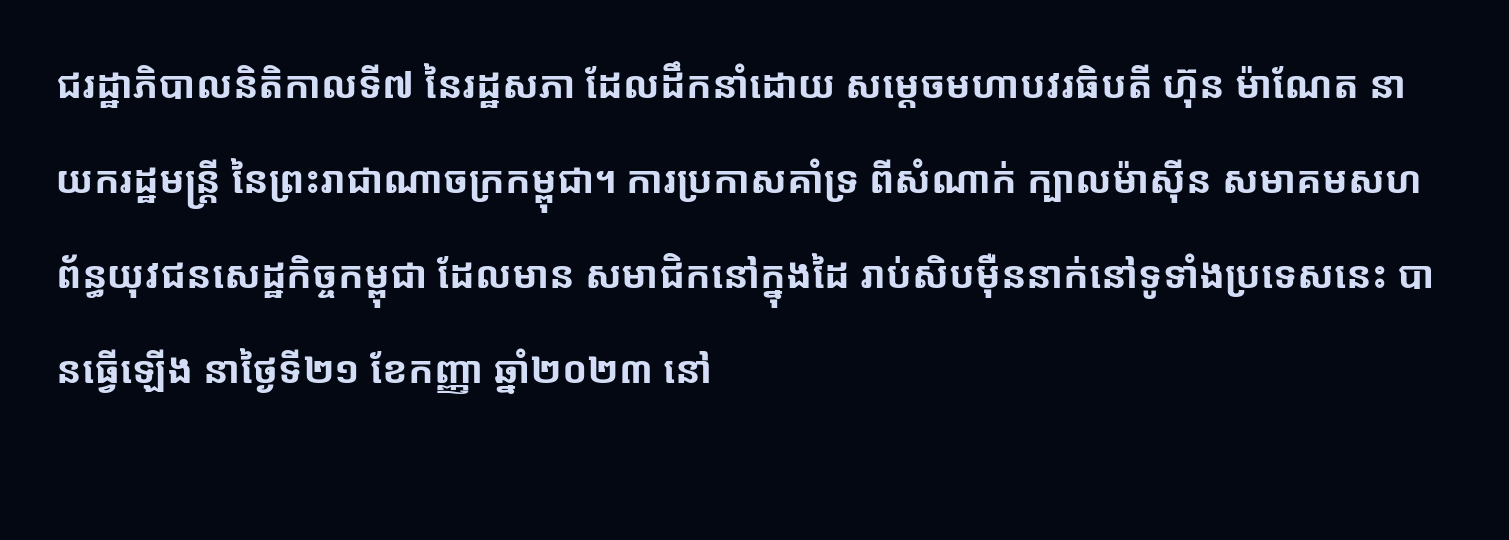ជរដ្ឋាភិបាលនិតិកាលទី៧ នៃរដ្ឋសភា ដែលដឹកនាំដោយ សម្តេចមហាបវរធិបតី ហ៊ុន ម៉ាណែត នាយករដ្ឋមន្ត្រី នៃព្រះរាជាណាចក្រកម្ពុជា។ ការប្រកាសគាំទ្រ ពីសំណាក់ ក្បាលម៉ាស៊ីន សមាគមសហព័ន្ធយុវជនសេដ្ឋកិច្ចកម្ពុជា ដែលមាន សមាជិកនៅក្នុងដៃ រាប់សិបម៉ឺននាក់នៅទូទាំងប្រទេសនេះ បានធ្វើឡើង នាថ្ងៃទី២១ ខែកញ្ញា ឆ្នាំ២០២៣ នៅ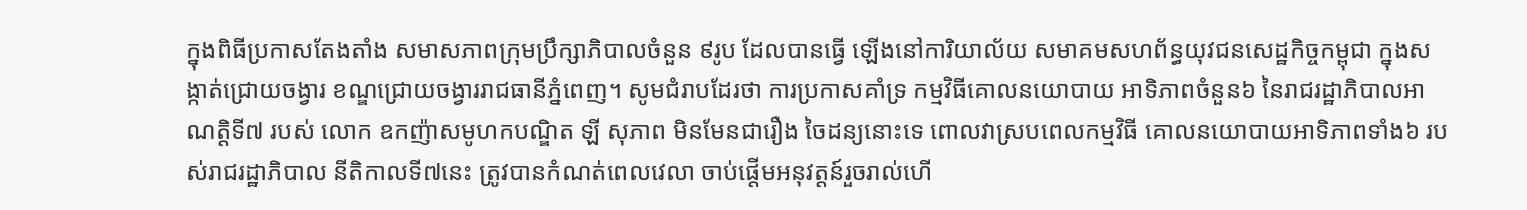ក្នុងពិធីប្រកាសតែងតាំង សមាសភាពក្រុមប្រឹក្សាភិបាលចំនួន ៩រូប ដែលបានធ្វើ ឡើងនៅការិយាល័យ សមាគមសហព័ន្ធយុវជនសេដ្ឋកិច្ចកម្ពុជា ក្នុងសង្កាត់ជ្រោយចង្វារ ខណ្ឌជ្រោយចង្វាររាជធានីភ្នំពេញ។ សូមជំរាបដែរថា ការប្រកាសគាំទ្រ កម្មវិធីគោលនយោបាយ អាទិភាពចំនួន៦ នៃរាជរដ្ឋាភិបាលអាណត្តិទី៧ របស់ លោក ឧកញ៉ាសមូហកបណ្ឌិត ឡី សុភាព មិនមែនជារឿង ចៃដន្យនោះទេ ពោលវាស្របពេលកម្មវិធី គោលនយោបាយអាទិភាពទាំង៦ របស់រាជរដ្ឋាភិបាល នីតិកាលទី៧នេះ ត្រូវបានកំណត់ពេលវេលា ចាប់ផ្តើមអនុវត្តន៍រួចរាល់ហើ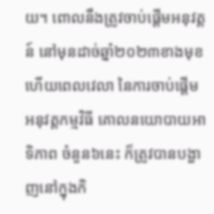យ។ ពោលនឹងត្រូវចាប់ផ្តើមអនុវត្តន៍ នៅមុនដាច់ឆ្នាំ២០២៣ខាងមុខ ហើយពេលវេលា នៃការចាប់ផ្តើម អនុវត្តកម្មវិធី គោលនយោបាយអាទិភាព ចំនួន៦នេះ ក៏ត្រូវបានបង្ហាញនៅក្នុងកិ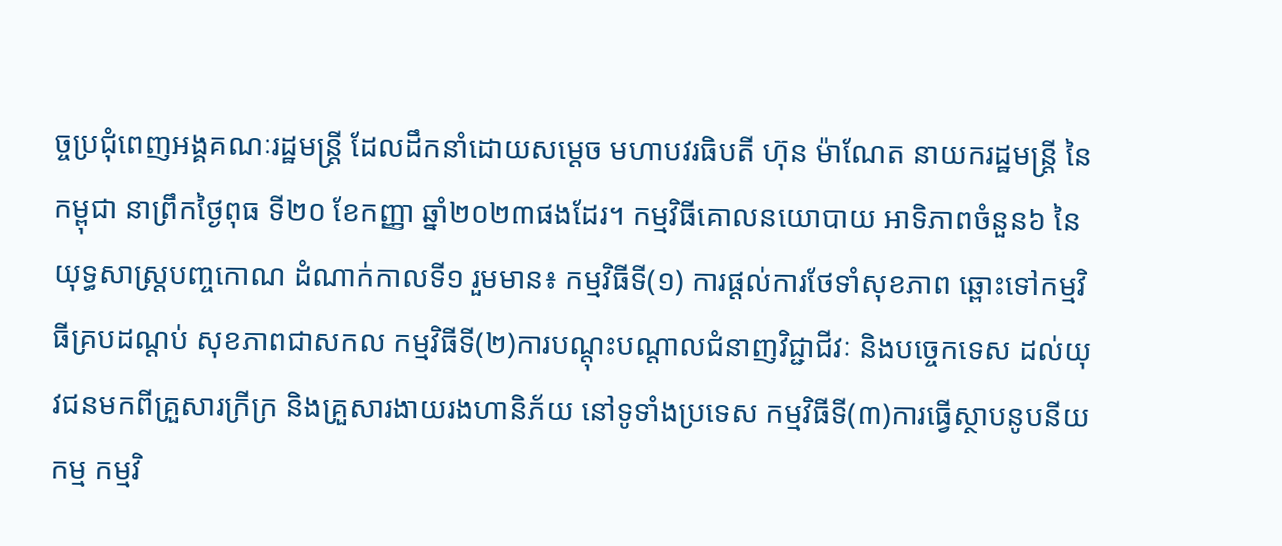ច្ចប្រជុំពេញអង្គគណៈរដ្ឋមន្ត្រី ដែលដឹកនាំដោយសម្តេច មហាបវរធិបតី ហ៊ុន ម៉ាណែត នាយករដ្ឋមន្ត្រី នៃកម្ពុជា នាព្រឹកថ្ងៃពុធ ទី២០ ខែកញ្ញា ឆ្នាំ២០២៣ផងដែរ។ កម្មវិធីគោលនយោបាយ អាទិភាពចំនួន៦ នៃយុទ្ធសាស្ត្របញ្ចកោណ ដំណាក់កាលទី១ រួមមាន៖ កម្មវិធីទី(១) ការផ្តល់ការថែទាំសុខភាព ឆ្ពោះទៅកម្មវិធីគ្របដណ្តប់ សុខភាពជាសកល កម្មវិធីទី(២)ការបណ្តុះបណ្តាលជំនាញវិជ្ជាជីវៈ និងបច្ចេកទេស ដល់យុវជនមកពីគ្រួសារក្រីក្រ និងគ្រួសារងាយរងហានិភ័យ នៅទូទាំងប្រទេស កម្មវិធីទី(៣)ការធ្វើស្ថាបនូបនីយកម្ម កម្មវិ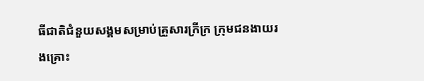ធីជាតិជំនួយសង្គមសម្រាប់គ្រួសារក្រីក្រ ក្រុមជនងាយរងគ្រោះ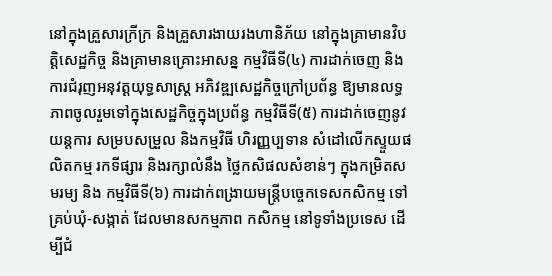នៅក្នុងគ្រួសារក្រីក្រ និងគ្រួសារងាយរងហានិភ័យ នៅក្នុងគ្រាមានវិបត្តិសេដ្ឋកិច្ច និងគ្រាមានគ្រោះអាសន្ន កម្មវិធីទី(៤) ការដាក់ចេញ និងការជំរុញអនុវត្តយុទ្ធសាស្ត្រ អភិវឌ្ឍសេដ្ឋកិច្ចក្រៅប្រព័ន្ធ ឱ្យមានលទ្ធភាពចូលរួមទៅក្នុងសេដ្ឋកិច្ចក្នុងប្រព័ន្ធ កម្មវិធីទី(៥) ការដាក់ចេញនូវយន្តការ សម្របសម្រួល និងកម្មវិធី ហិរញ្ញប្បទាន សំដៅលើកស្ទួយផលិតកម្ម រកទីផ្សារ និងរក្សាលំនឹង ថ្លៃកសិផលសំខាន់ៗ ក្នុងកម្រិតសមរម្យ និង កម្មវិធីទី(៦) ការដាក់ពង្រាយមន្ត្រីបច្ចេកទេសកសិកម្ម ទៅគ្រប់ឃុំ-សង្កាត់ ដែលមានសកម្មភាព កសិកម្ម នៅទូទាំងប្រទេស ដើម្បីជំ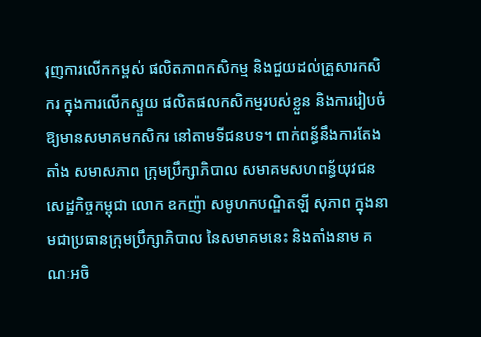រុញការលើកកម្ពស់ ផលិតភាពកសិកម្ម និងជួយដល់គ្រួសារកសិករ ក្នុងការលើកស្ទួយ ផលិតផលកសិកម្មរបស់ខ្លួន និងការរៀបចំ ឱ្យមានសមាគមកសិករ នៅតាមទីជនបទ។ ពាក់ពន្ធ័នឹងការតែងតាំង សមាសភាព ក្រុមប្រឹក្សាភិបាល សមាគមសហពន្ធ័យុវជនសេដ្ឋកិច្ចកម្ពុជា លោក ឧកញ៉ា សមូហកបណ្ឌិតឡី សុភាព ក្នុងនាមជាប្រធានក្រុមប្រឹក្សាភិបាល នៃសមាគមនេះ និងតាំងនាម គណៈអចិ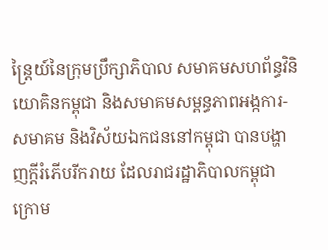ន្ត្រៃយ៍នៃក្រុមប្រឹក្សាភិបាល សមាគមសហព័ន្ធវិនិយោគិនកម្ពុជា និងសមាគមសម្ពន្ធភាពអង្កការ-សមាគម និងវិស័យឯកជននៅកម្ពុជា បានបង្ហាញក្តីរំភើបរីករាយ ដែលរាជរដ្ឋាភិបាលកម្ពុជា ក្រោម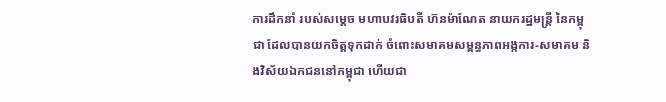ការដឹកនាំ របស់សម្តេច មហាបវរធិបតី ហ៊នម៉ាណែត នាយករដ្ឋមន្ត្រី នៃកម្ពុជា ដែលបានយកចិត្តទុកដាក់ ចំពោះសមាគមសម្ពន្ធភាពអង្កការ-សមាគម និងវិស័យឯកជននៅកម្ពុជា ហើយជា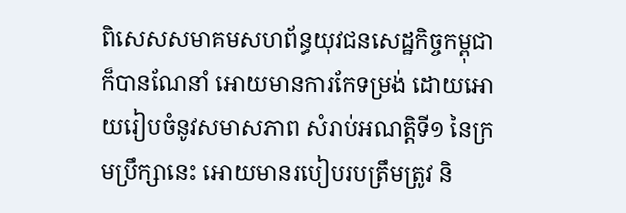ពិសេសសមាគមសហព័ន្ធយុវជនសេដ្ឋកិច្ចកម្ពុជា ក៏បានណែនាំ អោយមានការកែទម្រង់ ដោយអោយរៀបចំនូវសមាសភាព សំរាប់អណត្តិទី១ នៃក្រមប្រឹក្សានេះ អោយមានរបៀបរបត្រឹមត្រូវ និ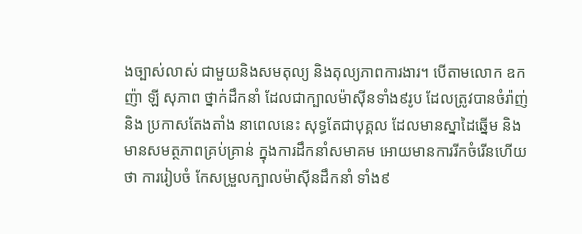ងច្បាស់លាស់ ជាមួយនិងសមតុល្យ និងតុល្យភាពការងារ។ បើតាមលោក ឧកញ៉ា ឡី សុភាព ថ្នាក់ដឹកនាំ ដែលជាក្បាលម៉ាស៊ីនទាំង៩រូប ដែលត្រូវបានចំរ៉ាញ់ និង ប្រកាសតែងតាំង នាពេលនេះ សុទ្ធតែជាបុគ្គល ដែលមានស្នាដៃឆ្នើម និងមានសមត្ថភាពគ្រប់គ្រាន់ ក្នុងការដឹកនាំសមាគម អោយមានការរីកចំរើនហើយថា ការរៀបចំ កែសម្រួលក្បាលម៉ាស៊ីនដឹកនាំ ទាំង៩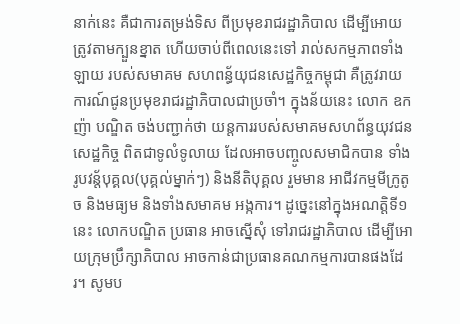នាក់នេះ គឺជាការតម្រង់ទិស ពីប្រមុខរាជរដ្ឋាភិបាល ដើម្បីអោយត្រូវតាមក្បួនខ្នាត ហើយចាប់ពីពេលនេះទៅ រាល់សកម្មភាពទាំងឡាយ របស់សមាគម សហពន្ធ័យុជនសេដ្ឋកិច្ចកម្ពុជា គឺត្រូវរាយការណ៍ជូនប្រមុខរាជរដ្ឋាភិបាលជាប្រចាំ។ ក្នុងន័យនេះ លោក ឧកញ៉ា បណ្ឌិត ចង់បញ្ជាក់ថា យន្តការរបស់សមាគមសហព័ន្ធយុវជនសេដ្ឋកិច្ច ពិតជាទូលំទូលាយ ដែលអាចបញ្ចូលសមាជិកបាន ទាំងរូបវន្ត័បុគ្គល(បុគ្គល់ម្នាក់ៗ) និងនីតិបុគ្គល រួមមាន អាជីវកម្មមីក្រូតូច និងមធ្យម និងទាំងសមាគម អង្កការ។ ដូច្នេះនៅក្នុងអណត្តិទី១នេះ លោកបណ្ឌិត ប្រធាន អាចស្នើសុំ ទៅរាជរដ្ឋាភិបាល ដើម្បីអោយក្រុមប្រឹក្សាភិបាល អាចកាន់ជាប្រធានគណកម្មការបានផងដែរ។ សូមប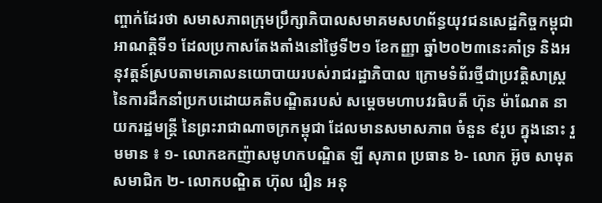ញ្ចាក់ដែរថា សមាសភាពក្រុមប្រឹក្សាភិបាលសមាគមសហព័ន្ធយុវជនសេដ្ឋកិច្ចកម្ពុជា អាណត្តិទី១ ដែលប្រកាសតែងតាំងនៅថ្ងៃទី២១ ខែកញ្ញា ឆ្នាំ២០២៣នេះគាំទ្រ និងអនុវត្តន៍ស្របតាមគោលនយោបាយរបស់រាជរដ្ឋាភិបាល ក្រោមទំព័រថ្មីជាប្រវត្តិសាស្ត្រ នៃការដឹកនាំប្រកបដោយគតិបណ្ឌិតរបស់ សម្តេចមហាបវរធិបតី ហ៊ុន ម៉ាណែត នាយករដ្ឋមន្ត្រី នៃព្រះរាជាណាចក្រកម្ពុជា ដែលមានសមាសភាព ចំនួន ៩រូប ក្នុងនោះ រួមមាន ៖ ១- លោកឧកញ៉ាសមូហកបណ្ឌិត ឡី សុភាព ប្រធាន ៦- លោក អ៊ូច សាមុត សមាជិក ២- លោកបណ្ឌិត ហ៊ុល រឿន អនុ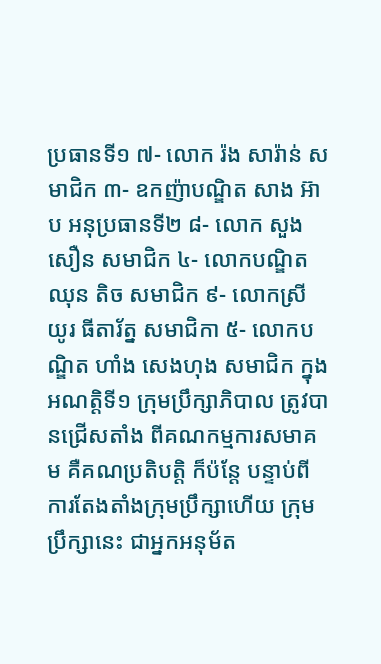ប្រធានទី១ ៧- លោក រ៉ង សារ៉ាន់ សមាជិក ៣- ឧកញ៉ាបណ្ឌិត សាង អ៊ាប អនុប្រធានទី២ ៨- លោក សួង សឿន សមាជិក ៤- លោកបណ្ឌិត ឈុន តិច សមាជិក ៩- លោកស្រី យូរ ធីតារ័ត្ន សមាជិកា ៥- លោកបណ្ឌិត ហាំង សេងហុង សមាជិក ក្នុងអណត្តិទី១ ក្រុមប្រឹក្សាភិបាល ត្រូវបានជ្រើសតាំង ពីគណកម្មការសមាគម គឺគណប្រតិបត្តិ ក៏ប៉ន្តែ បន្ទាប់ពីការតែងតាំងក្រុមប្រឹក្សាហើយ ក្រុមប្រឹក្សានេះ ជាអ្នកអនុម័ត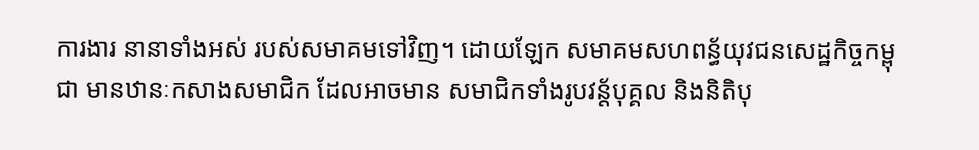ការងារ នានាទាំងអស់ របស់សមាគមទៅវិញ។ ដោយឡែក សមាគមសហពន្ធ័យុវជនសេដ្ឋកិច្ចកម្ពុជា មានឋានៈកសាងសមាជិក ដែលអាចមាន សមាជិកទាំងរូបវន្ត័បុគ្គល និងនិតិបុ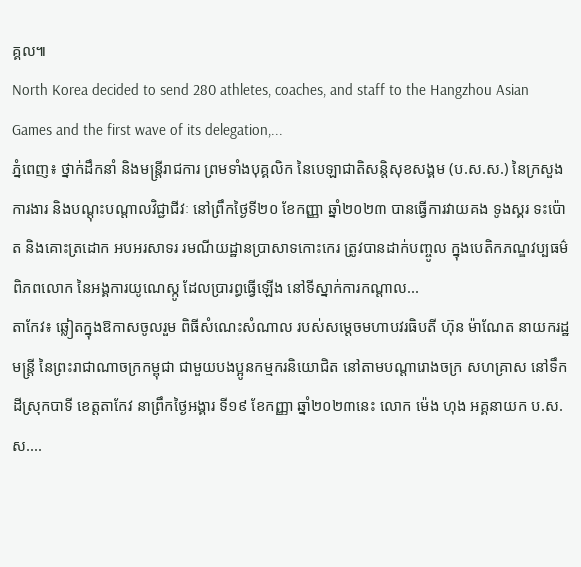គ្គល៕
North Korea decided to send 280 athletes, coaches, and staff to the Hangzhou Asian Games and the first wave of its delegation,...
ភ្នំពេញ៖ ថ្នាក់ដឹកនាំ និងមន្ត្រីរាជការ ព្រមទាំងបុគ្គលិក នៃបេឡាជាតិសន្តិសុខសង្គម (ប.ស.ស.) នៃក្រសួងការងារ និងបណ្តុះបណ្តាលវិជ្ជាជីវៈ នៅព្រឹកថ្ងៃទី២០ ខែកញ្ញា ឆ្នាំ២០២៣ បានធ្វើការវាយគង ទូងស្គរ ទះប៉ោត និងគោះត្រដោក អបអរសាទរ រមណីយដ្ឋានប្រាសាទកោះកេរ ត្រូវបានដាក់បញ្ចូល ក្នុងបេតិកភណ្ឌវប្បធម៌ពិភពលោក នៃអង្គការយូណេស្កូ ដែលប្រារព្ធធ្វើឡើង នៅទីស្នាក់ការកណ្តាល...
តាកែវ៖ ឆ្លៀតក្នុងឱកាសចូលរួម ពិធីសំណេះសំណាល របស់សម្តេចមហាបវរធិបតី ហ៊ុន ម៉ាណែត នាយករដ្ឋមន្ត្រី នៃព្រះរាជាណាចក្រកម្ពុជា ជាមួយបងប្អូនកម្មករនិយោជិត នៅតាមបណ្តារោងចក្រ សហគ្រាស នៅទឹកដីស្រុកបាទី ខេត្តតាកែវ នាព្រឹកថ្ងៃអង្គារ ទី១៩ ខែកញ្ញា ឆ្នាំ២០២៣នេះ លោក ម៉េង ហុង អគ្គនាយក ប.ស.ស....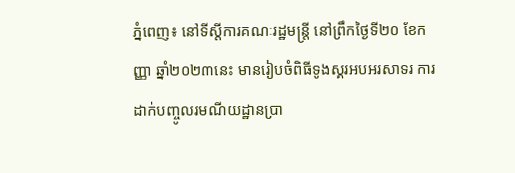ភ្នំពេញ៖ នៅទីស្តីការគណៈរដ្ឋមន្រ្តី នៅព្រឹកថ្ងៃទី២០ ខែកញ្ញា ឆ្នាំ២០២៣នេះ មានរៀបចំពិធីទូងស្គរអបអរសាទរ ការដាក់បញ្ចូលរមណីយដ្ឋានប្រា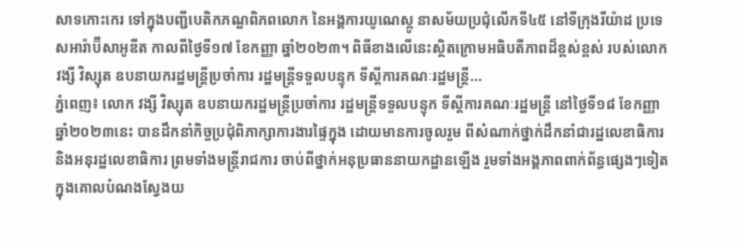សាទកោះកេរ ទៅក្នុងបញ្ជីបេតិកភណ្ឌពិភពលោក នៃអង្គការយូណេស្កូ នាសម័យប្រជុំលើកទី៤៥ នៅទីក្រុងរីយ៉ាដ ប្រទេសអារ៉ាប៊ីសាអូឌីត កាលពីថ្ងៃទី១៧ ខែកញ្ញា ឆ្នាំ២០២៣។ ពិធីខាងលើនេះស្ថិតក្រោមអធិបតីភាពដ៏ខ្ពស់ខ្ពស់ របស់លោក វង្សី វិស្សុត ឧបនាយករដ្ឋមន្រ្តីប្រចាំការ រដ្ឋមន្រ្តីទទួលបន្ទុក ទីស្តីការគណៈរដ្ឋមន្រ្តី...
ភ្នំពេញ៖ លោក វង្សី វិស្សុត ឧបនាយករដ្ឋមន្ត្រីប្រចាំការ រដ្ឋមន្ត្រីទទួលបន្ទុក ទីស្តីការគណៈរដ្ឋមន្ត្រី នៅថ្ងៃទី១៨ ខែកញ្ញា ឆ្នាំ២០២៣នេះ បានដឹកនាំកិច្ចប្រជុំពិភាក្សាការងារផ្ទៃក្នុង ដោយមានការចូលរួម ពីសំណាក់ថ្នាក់ដឹកនាំជារដ្ឋលេខាធិការ និងអនុរដ្ឋលេខាធិការ ព្រមទាំងមន្រ្តីរាជការ ចាប់ពីថ្នាក់អនុប្រធាននាយកដ្ឋានឡើង រួមទាំងអង្គភាពពាក់ព័ន្ធផ្សេងៗទៀត ក្នុងគោលបំណងស្វែងយ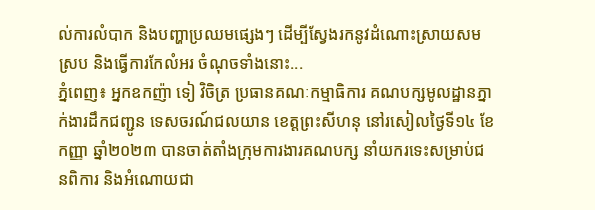ល់ការលំបាក និងបញ្ហាប្រឈមផ្សេងៗ ដើម្បីស្វែងរកនូវដំណោះស្រាយសមស្រប និងធ្វើការកែលំអរ ចំណុចទាំងនោះ...
ភ្នំពេញ៖ អ្នកឧកញ៉ា ទៀ វិចិត្រ ប្រធានគណៈកម្មាធិការ គណបក្សមូលដ្ឋានភ្នាក់ងារដឹកជញ្ជូន ទេសចរណ៍ជលយាន ខេត្តព្រះសីហនុ នៅរសៀលថ្ងៃទី១៤ ខែកញ្ញា ឆ្នាំ២០២៣ បានចាត់តាំងក្រុមការងារគណបក្ស នាំយករទេះសម្រាប់ជនពិការ និងអំណោយជា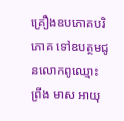គ្រឿងឧបភោគបរិភោគ ទៅឧបត្ថមជូនលោកពូឈ្មោះ ព្រីង មាស អាយុ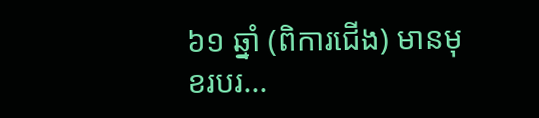៦១ ឆ្នាំ (ពិការជើង) មានមុខរបរ...